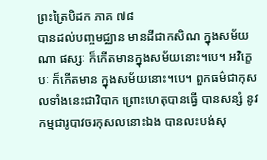ព្រះត្រៃបិដក ភាគ ៧៨
បានដល់បញ្ចមជ្ឈាន មានដីជាកសិណ ក្នុងសម័យណា ផស្សៈ ក៏កើតមានក្នុងសម័យនោះ។បេ។ អវិក្ខេបៈ ក៏កើតមាន ក្នុងសម័យនោះ។បេ។ ពួកធម៌ជាកុសលទាំងនេះជាវិបាក ព្រោះហេតុបានធ្វើ បានសន្សំ នូវកម្មជារូបាវចរកុសលនោះឯង បានលះបង់សុ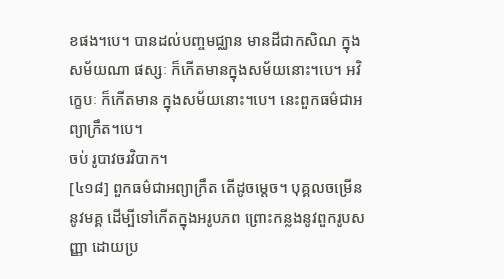ខផង។បេ។ បានដល់បញ្ចមជ្ឈាន មានដីជាកសិណ ក្នុងសម័យណា ផស្សៈ ក៏កើតមានក្នុងសម័យនោះ។បេ។ អវិក្ខេបៈ ក៏កើតមាន ក្នុងសម័យនោះ។បេ។ នេះពួកធម៌ជាអព្យាក្រឹត។បេ។
ចប់ រូបាវចរវិបាក។
[៤១៨] ពួកធម៌ជាអព្យាក្រឹត តើដូចម្តេច។ បុគ្គលចម្រើននូវមគ្គ ដើម្បីទៅកើតក្នុងអរូបភព ព្រោះកន្លងនូវពួករូបសញ្ញា ដោយប្រ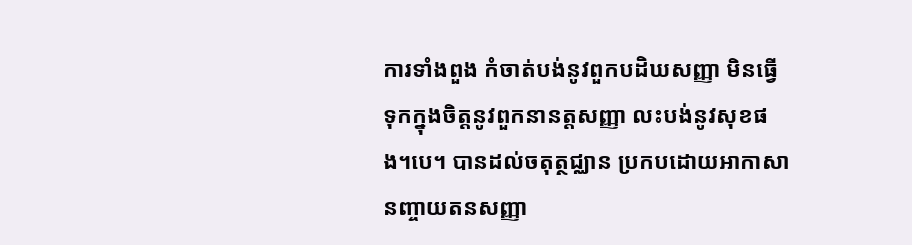ការទាំងពួង កំចាត់បង់នូវពួកបដិឃសញ្ញា មិនធ្វើទុកក្នុងចិត្តនូវពួកនានត្តសញ្ញា លះបង់នូវសុខផង។បេ។ បានដល់ចតុត្ថជ្ឈាន ប្រកបដោយអាកាសានញ្ចាយតនសញ្ញា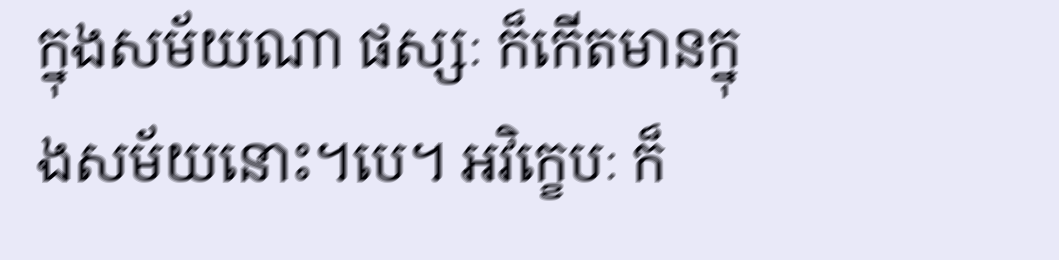ក្នុងសម័យណា ផស្សៈ ក៏កើតមានក្នុងសម័យនោះ។បេ។ អវិក្ខេបៈ ក៏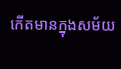កើតមានក្នុងសម័យ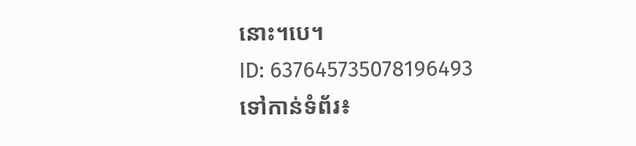នោះ។បេ។
ID: 637645735078196493
ទៅកាន់ទំព័រ៖